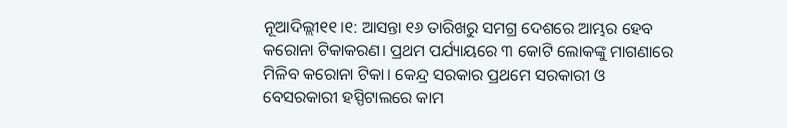ନୂଆଦିଲ୍ଲୀ୧୧।୧: ଆସନ୍ତା ୧୬ ତାରିଖରୁ ସମଗ୍ର ଦେଶରେ ଆମ୍ଭର ହେବ କରୋନା ଟିକାକରଣ। ପ୍ରଥମ ପର୍ଯ୍ୟାୟରେ ୩ କୋଟି ଲୋକଙ୍କୁ ମାଗଣାରେ ମିଳିବ କରୋନା ଟିକା। କେନ୍ଦ୍ର ସରକାର ପ୍ରଥମେ ସରକାରୀ ଓ ବେସରକାରୀ ହସ୍ପିଟାଲରେ କାମ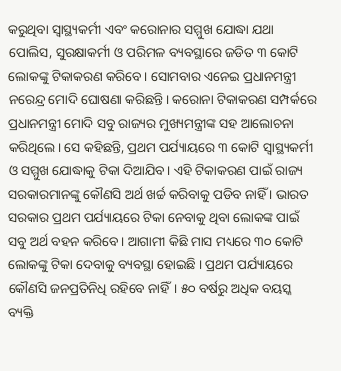କରୁଥିବା ସ୍ବାସ୍ଥ୍ୟକର୍ମୀ ଏବଂ କରୋନାର ସମ୍ମୁଖ ଯୋଦ୍ଧା ଯଥା ପୋଲିସ, ସୁରକ୍ଷାକର୍ମୀ ଓ ପରିମଳ ବ୍ୟବସ୍ଥାରେ ଜଡିତ ୩ କୋଟି ଲୋକଙ୍କୁ ଟିକାକରଣ କରିବେ। ସୋମବାର ଏନେଇ ପ୍ରଧାନମନ୍ତ୍ରୀ ନରେନ୍ଦ୍ର ମୋଦି ଘୋଷଣା କରିଛନ୍ତି। କରୋନା ଟିକାକରଣ ସମ୍ପର୍କରେ ପ୍ରଧାନମନ୍ତ୍ରୀ ମୋଦି ସବୁ ରାଜ୍ୟର ମୁଖ୍ୟମନ୍ତ୍ରୀଙ୍କ ସହ ଆଲୋଚନା କରିଥିଲେ। ସେ କହିଛନ୍ତି, ପ୍ରଥମ ପର୍ଯ୍ୟାୟରେ ୩ କୋଟି ସ୍ବାସ୍ଥ୍ୟକର୍ମୀ ଓ ସମ୍ମୁଖ ଯୋଦ୍ଧାକୁ ଟିକା ଦିଆଯିବ। ଏହି ଟିକାକରଣ ପାଇଁ ରାଜ୍ୟ ସରକାରମାନଙ୍କୁ କୌଣସି ଅର୍ଥ ଖର୍ଚ୍ଚ କରିବାକୁ ପଡିବ ନାହିଁ । ଭାରତ ସରକାର ପ୍ରଥମ ପର୍ଯ୍ୟାୟରେ ଟିକା ନେବାକୁ ଥିବା ଲୋକଙ୍କ ପାଇଁ ସବୁ ଅର୍ଥ ବହନ କରିବେ। ଆଗାମୀ କିଛି ମାସ ମଧ୍ୟରେ ୩୦ କୋଟି ଲୋକଙ୍କୁ ଟିକା ଦେବାକୁ ବ୍ୟବସ୍ଥା ହୋଇଛି । ପ୍ରଥମ ପର୍ଯ୍ୟାୟରେ କୌଣସି ଜନପ୍ରତିନିଧି ରହିବେ ନାହିଁ। ୫୦ ବର୍ଷରୁ ଅଧିକ ବୟସ୍କ ବ୍ୟକ୍ତି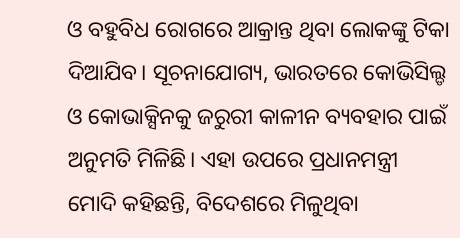ଓ ବହୁବିଧ ରୋଗରେ ଆକ୍ରାନ୍ତ ଥିବା ଲୋକଙ୍କୁ ଟିକା ଦିଆଯିବ। ସୂଚନାଯୋଗ୍ୟ, ଭାରତରେ କୋଭିସିଲ୍ଡ ଓ କୋଭାକ୍ସିନକୁ ଜରୁରୀ କାଳୀନ ବ୍ୟବହାର ପାଇଁ ଅନୁମତି ମିଳିଛି। ଏହା ଉପରେ ପ୍ରଧାନମନ୍ତ୍ରୀ ମୋଦି କହିଛନ୍ତି, ବିଦେଶରେ ମିଳୁଥିବା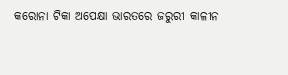କରୋନା ଟିକା ଅପେକ୍ଷା ଭାରତରେ ଜରୁରୀ କାଳୀନ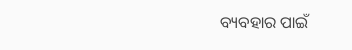ବ୍ୟବହାର ପାଇଁ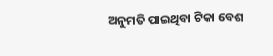ଅନୁମତି ପାଇଥିବା ଟିକା ବେଶ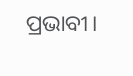ପ୍ରଭାବୀ।